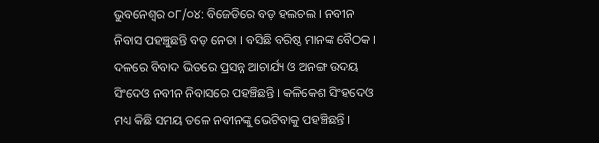ଭୁବନେଶ୍ୱର ୦୮/୦୪: ବିଜେଡିରେ ବଡ଼ ହଲଚଲ । ନବୀନ ନିବାସ ପହଞ୍ଚୁଛନ୍ତି ବଡ଼ ନେତା । ବସିଛି ବରିଷ୍ଠ ମାନଙ୍କ ବୈଠକ । ଦଳରେ ବିବାଦ ଭିତରେ ପ୍ରସନ୍ନ ଆଚାର୍ଯ୍ୟ ଓ ଅନଙ୍ଗ ଉଦୟ ସିଂଦେଓ ନବୀନ ନିବାସରେ ପହଞ୍ଚିଛନ୍ତି । କଳିକେଶ ସିଂହଦେଓ ମଧ୍ୟ କିଛି ସମୟ ତଳେ ନବୀନଙ୍କୁ ଭେଟିବାକୁ ପହଞ୍ଚିଛନ୍ତି ।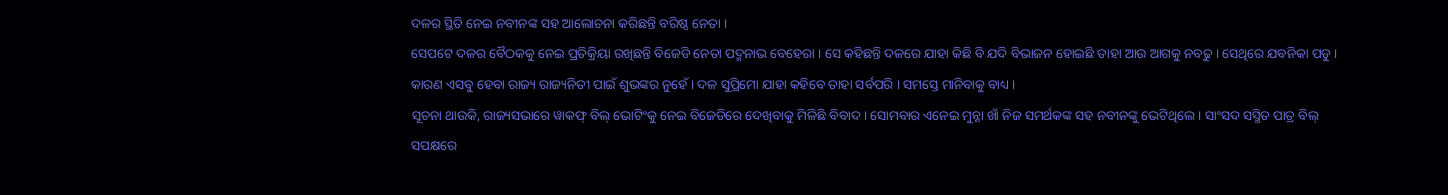ଦଳର ସ୍ଥିତି ନେଇ ନବୀନଙ୍କ ସହ ଆଲୋଚନା କରିଛନ୍ତି ବରିଷ୍ଠ ନେତା ।
ସେପଟେ ଦଳର ବୈଠକକୁ ନେଇ ପ୍ରତିକ୍ରିୟା ରଖିଛନ୍ତି ବିଜେଡି ନେତା ପଦ୍ମନାଭ ବେହେରା । ସେ କହିଛନ୍ତି ଦଳରେ ଯାହା କିଛି ବି ଯଦି ବିଭାଜନ ହୋଇଛି ତାହା ଆଉ ଆଗକୁ ନବଢୁ । ସେଥିରେ ଯବନିକା ପଡୁ । କାରଣ ଏସବୁ ହେବା ରାଜ୍ୟ ରାଜ୍ୟନିତୀ ପାଇଁ ଶୁଭଙ୍କର ନୁହେଁ । ଦଳ ସୁପ୍ରିମୋ ଯାହା କହିବେ ତାହା ସର୍ବପରି । ସମସ୍ତେ ମାନିବାକୁ ବାଧ୍ୟ ।
ସୂଚନା ଥାଉକି, ରାଜ୍ୟସଭାରେ ୱାକଫ୍ ବିଲ୍ ଭୋଟିଂକୁ ନେଇ ବିଜେଡିରେ ଦେଖିବାକୁ ମିଳିଛି ବିବାଦ । ସୋମବାର ଏନେଇ ମୁନ୍ନା ଖାଁ ନିଜ ସମର୍ଥକଙ୍କ ସହ ନବୀନଙ୍କୁ ଭେଟିଥିଲେ । ସାଂସଦ ସସ୍ମିତ ପାତ୍ର ବିଲ୍ ସପକ୍ଷରେ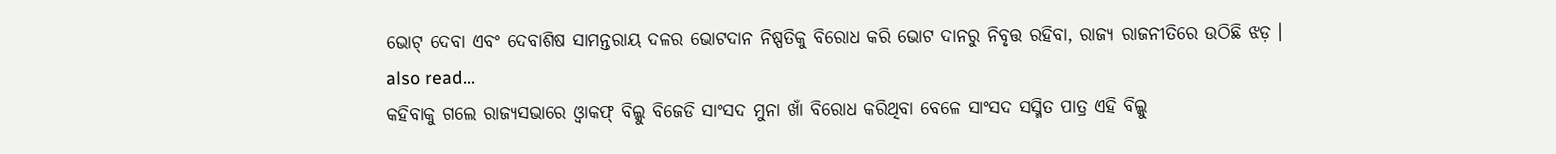ଭୋଟ୍ ଦେବା ଏବଂ ଦେବାଶିଷ ସାମନ୍ତରାୟ ଦଳର ଭୋଟଦାନ ନିଷ୍ପତିକୁ ବିରୋଧ କରି ଭୋଟ ଦାନରୁ ନିବୃତ୍ତ ରହିବା, ରାଜ୍ୟ ରାଜନୀତିରେ ଉଠିଛି ଝଡ଼ ।
also read...
କହିବାକୁ ଗଲେ ରାଜ୍ୟସଭାରେ ଓ୍ବାକଫ୍ ବିଲ୍କୁ ବିଜେଡି ସାଂସଦ ମୁନା ଖାଁ ବିରୋଧ କରିଥିବା ବେଳେ ସାଂସଦ ସସ୍ମିତ ପାତ୍ର ଏହି ବିଲ୍କୁ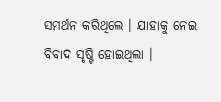ସମର୍ଥନ କରିଥିଲେ । ଯାହାକୁ ନେଇ ବିବାଦ ସୃଷ୍ଟି ହୋଇଥିଲା ।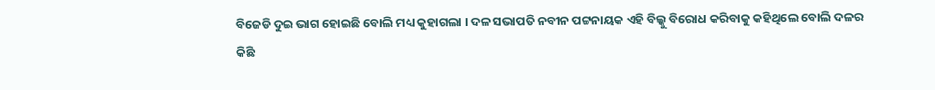ବିଜେଡି ଦୁଇ ଭାଗ ହୋଇଛି ବୋଲି ମଧ୍ୟ କୁହାଗଲା । ଦଳ ସଭାପତି ନବୀନ ପଟ୍ଟନାୟକ ଏହି ବିଲ୍କୁ ବିରୋଧ କରିବାକୁ କହିଥିଲେ ବୋଲି ଦଳର କିଛି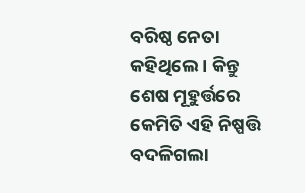ବରିଷ୍ଠ ନେତା କହିଥିଲେ । କିନ୍ତୁ ଶେଷ ମୂହୁର୍ତ୍ତରେ କେମିତି ଏହି ନିଷ୍ପତ୍ତି ବଦଳିଗଲା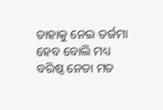ତାହାକୁ ନେଇ ତର୍ଜମା ହେବ ବୋଲି ମଧ୍ୟ ବରିଷ୍ଠ ନେତା ମତ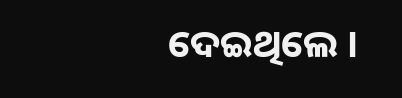ଦେଇଥିଲେ ।